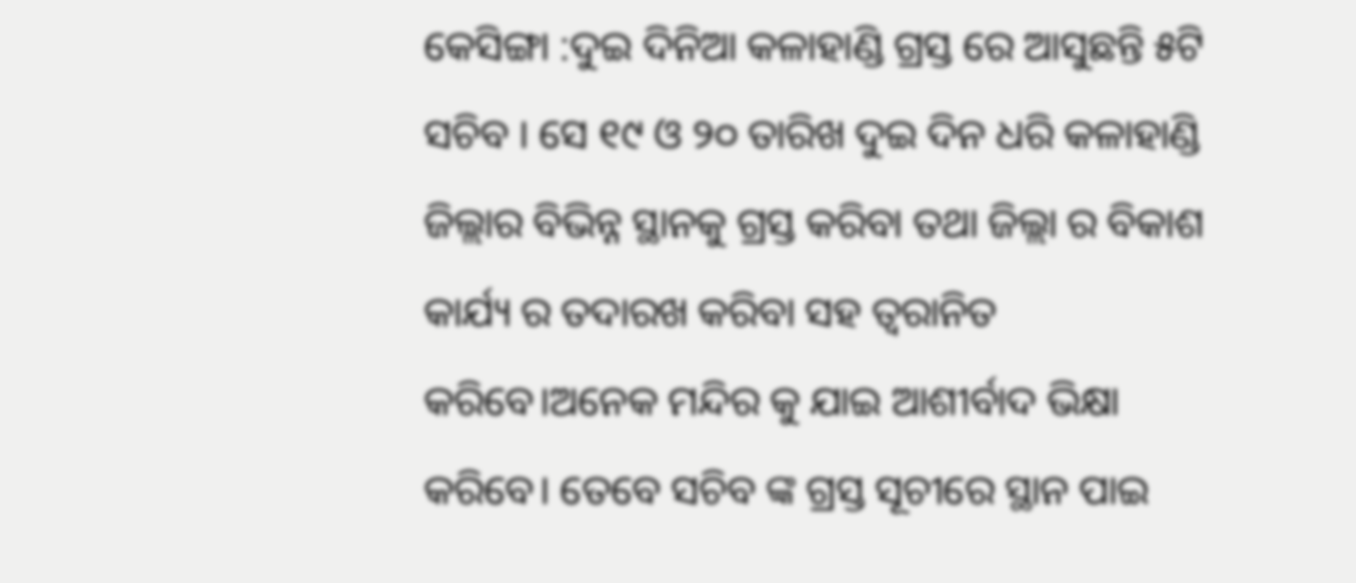କେସିଙ୍ଗା :ଦୁଇ ଦିନିଆ କଳାହାଣ୍ଡି ଗ୍ରସ୍ତ ରେ ଆସୁଛନ୍ତି ୫ଟି ସଚିବ । ସେ ୧୯ ଓ ୨୦ ତାରିଖ ଦୁଇ ଦିନ ଧରି କଳାହାଣ୍ଡି ଜିଲ୍ଲାର ବିଭିନ୍ନ ସ୍ଥାନକୁ ଗ୍ରସ୍ତ କରିବା ତଥା ଜିଲ୍ଲା ର ବିକାଶ କାର୍ଯ୍ୟ ର ତଦାରଖ କରିବା ସହ ତ୍ଵରାନିତ କରିବେ।ଅନେକ ମନ୍ଦିର କୁ ଯାଇ ଆଶୀର୍ବାଦ ଭିକ୍ଷା କରିବେ। ତେବେ ସଚିବ ଙ୍କ ଗ୍ରସ୍ତ ସୂଚୀରେ ସ୍ଥାନ ପାଇ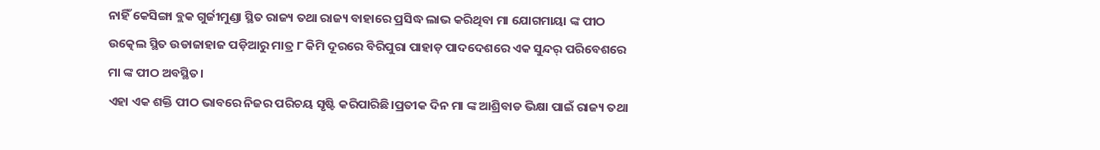ନାହିଁ କେସିଙ୍ଗା ବ୍ଲକ ଗୁର୍ଜୀମୁଣ୍ଡା ସ୍ଥିତ ରାଜ୍ୟ ତଥା ରାଜ୍ୟ ବାହାରେ ପ୍ରସିଦ୍ଧ ଲାଭ କରିଥିବା ମା ଯୋଗମାୟା ଙ୍କ ପୀଠ ଉତ୍କେଲ ସ୍ଥିତ ଉଡାଜାହାଜ ପଡ଼ିଆରୁ ମାତ୍ର ୮ କିମି ଦୂରରେ ବିରିପୁରା ପାହାଡ଼ ପାଦଦେଶରେ ଏକ ସୁନ୍ଦର୍ ପରିବେଶରେ ମା ଙ୍କ ପୀଠ ଅବସ୍ଥିତ।
ଏହା ଏକ ଶକ୍ତି ପୀଠ ଭାବରେ ନିଜର ପରିଚୟ ସୃଷ୍ଟି କରିପାରିଛି।ପ୍ରତୀକ ଦିନ ମା ଙ୍କ ଆଶ୍ରିବାଡ ଭିକ୍ଷା ପାଇଁ ରାଜ୍ୟ ତଥା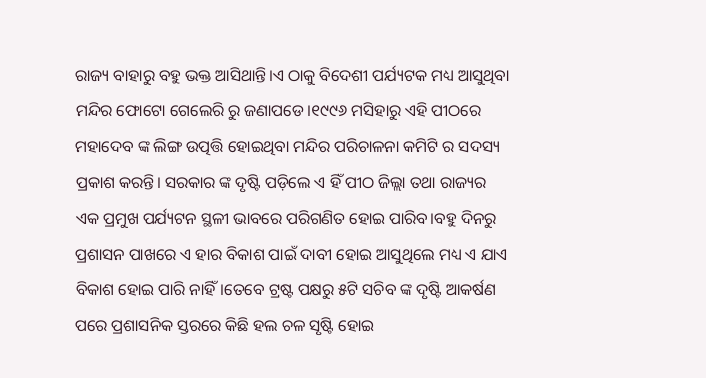ରାଜ୍ୟ ବାହାରୁ ବହୁ ଭକ୍ତ ଆସିଥାନ୍ତି।ଏ ଠାକୁ ବିଦେଶୀ ପର୍ଯ୍ୟଟକ ମଧ୍ୟ ଆସୁଥିବା ମନ୍ଦିର ଫୋଟୋ ଗେଲେରି ରୁ ଜଣାପଡେ।୧୯୯୬ ମସିହାରୁ ଏହି ପୀଠରେ ମହାଦେବ ଙ୍କ ଲିଙ୍ଗ ଉତ୍ପତ୍ତି ହୋଇଥିବା ମନ୍ଦିର ପରିଚାଳନା କମିଟି ର ସଦସ୍ୟ ପ୍ରକାଶ କରନ୍ତି। ସରକାର ଙ୍କ ଦୃଷ୍ଟି ପଡ଼ିଲେ ଏ ହିଁ ପୀଠ ଜିଲ୍ଲା ତଥା ରାଜ୍ୟର ଏକ ପ୍ରମୁଖ ପର୍ଯ୍ୟଟନ ସ୍ଥଳୀ ଭାବରେ ପରିଗଣିତ ହୋଇ ପାରିବ।ବହୁ ଦିନରୁ ପ୍ରଶାସନ ପାଖରେ ଏ ହାର ବିକାଶ ପାଇଁ ଦାବୀ ହୋଇ ଆସୁଥିଲେ ମଧ୍ୟ ଏ ଯାଏ ବିକାଶ ହୋଇ ପାରି ନାହିଁ।ତେବେ ଟ୍ରଷ୍ଟ ପକ୍ଷରୁ ୫ଟି ସଚିବ ଙ୍କ ଦୃଷ୍ଟି ଆକର୍ଷଣ ପରେ ପ୍ରଶାସନିକ ସ୍ତରରେ କିଛି ହଲ ଚଳ ସୃଷ୍ଟି ହୋଇ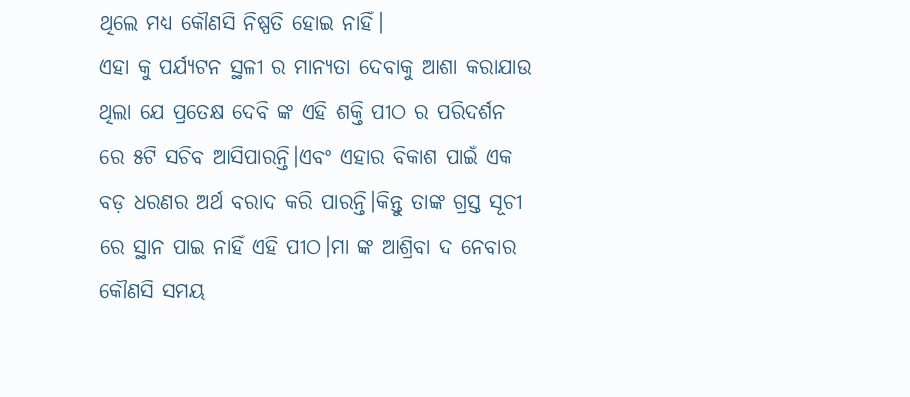ଥିଲେ ମଧ୍ୟ କୌଣସି ନିଷ୍ପତି ହୋଇ ନାହିଁ।
ଏହା କୁ ପର୍ଯ୍ୟଟନ ସ୍ଥଳୀ ର ମାନ୍ୟତା ଦେବାକୁ ଆଶା କରାଯାଉ ଥିଲା ଯେ ପ୍ରତେକ୍ଷ ଦେବି ଙ୍କ ଏହି ଶକ୍ତି ପୀଠ ର ପରିଦର୍ଶନ ରେ ୫ଟି ସଚିବ ଆସିପାରନ୍ତି।ଏବଂ ଏହାର ବିକାଶ ପାଇଁ ଏକ ବଡ଼ ଧରଣର ଅର୍ଥ ବରାଦ କରି ପାରନ୍ତି।କିନ୍ତୁ ତାଙ୍କ ଗ୍ରସ୍ତ ସୂଚୀ ରେ ସ୍ଥାନ ପାଇ ନାହିଁ ଏହି ପୀଠ।ମା ଙ୍କ ଆଶ୍ରିବା ଦ ନେବାର କୌଣସି ସମୟ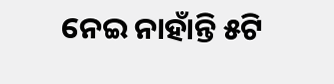ନେଇ ନାହାଁନ୍ତି ୫ଟି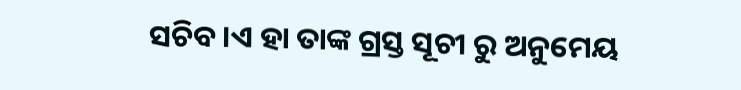ସଚିବ।ଏ ହା ତାଙ୍କ ଗ୍ରସ୍ତ ସୂଚୀ ରୁ ଅନୁମେୟ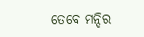ତେବେ ମନ୍ଦିର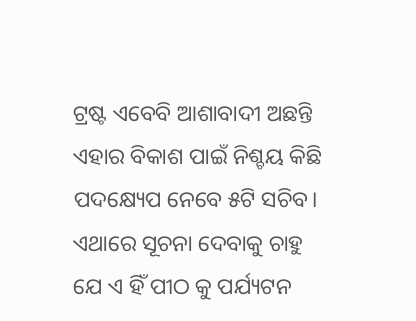ଟ୍ରଷ୍ଟ ଏବେବି ଆଶାବାଦୀ ଅଛନ୍ତି ଏହାର ବିକାଶ ପାଇଁ ନିଶ୍ଚୟ କିଛି ପଦକ୍ଷ୍ୟେପ ନେବେ ୫ଟି ସଚିବ। ଏଥାରେ ସୂଚନା ଦେବାକୁ ଚାହୁ ଯେ ଏ ହିଁ ପୀଠ କୁ ପର୍ଯ୍ୟଟନ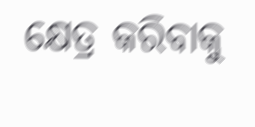କ୍ଷେତ୍ର କରିବାକୁ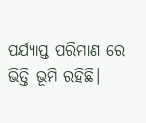ପର୍ଯ୍ୟାପ୍ତ ପରିମାଣ ରେ ଭିତ୍ତି ଭୂମି ରହିଛି।